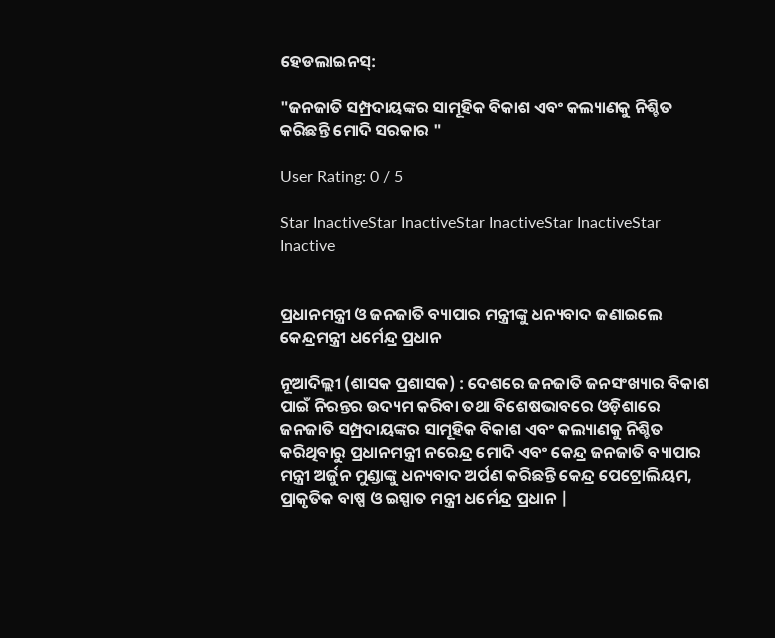ହେଡଲାଇନସ୍:

"ଜନଜାତି ସମ୍ପ୍ରଦାୟଙ୍କର ସାମୂହିକ ବିକାଶ ଏବଂ କଲ୍ୟାଣକୁ ନିଶ୍ଚିତ କରିଛନ୍ତି ମୋଦି ସରକାର "

User Rating: 0 / 5

Star InactiveStar InactiveStar InactiveStar InactiveStar Inactive


ପ୍ରଧାନମନ୍ତ୍ରୀ ଓ ଜନଜାତି ବ୍ୟାପାର ମନ୍ତ୍ରୀଙ୍କୁ ଧନ୍ୟବାଦ ଜଣାଇଲେ କେନ୍ଦ୍ରମନ୍ତ୍ରୀ ଧର୍ମେନ୍ଦ୍ର ପ୍ରଧାନ

ନୂଆଦିଲ୍ଲୀ (ଶାସକ ପ୍ରଶାସକ) : ଦେଶରେ ଜନଜାତି ଜନସଂଖ୍ୟାର ବିକାଶ ପାଇଁ ନିରନ୍ତର ଉଦ୍ୟମ କରିବା ତଥା ବିଶେଷଭାବରେ ଓଡ଼ିଶାରେ ଜନଜାତି ସମ୍ପ୍ରଦାୟଙ୍କର ସାମୂହିକ ବିକାଶ ଏବଂ କଲ୍ୟାଣକୁ ନିଶ୍ଚିତ କରିଥିବାରୁ ପ୍ରଧାନମନ୍ତ୍ରୀ ନରେନ୍ଦ୍ର ମୋଦି ଏବଂ କେନ୍ଦ୍ର ଜନଜାତି ବ୍ୟାପାର ମନ୍ତ୍ରୀ ଅର୍ଜୁନ ମୁଣ୍ଡାଙ୍କୁ ଧନ୍ୟବାଦ ଅର୍ପଣ କରିଛନ୍ତି କେନ୍ଦ୍ର ପେଟ୍ରୋଲିୟମ, ପ୍ରାକୃତିକ ବାଷ୍ପ ଓ ଇସ୍ପାତ ମନ୍ତ୍ରୀ ଧର୍ମେନ୍ଦ୍ର ପ୍ରଧାନ |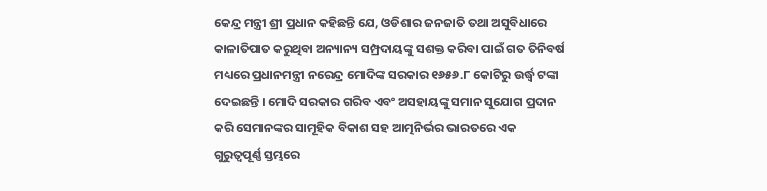କେନ୍ଦ୍ର ମନ୍ତ୍ରୀ ଶ୍ରୀ ପ୍ରଧାନ କହିଛନ୍ତି ଯେ, ଓଡିଶାର ଜନଜାତି ତଥା ଅସୁବିଧାରେ କାଳାତିପାତ କରୁଥିବା ଅନ୍ୟାନ୍ୟ ସମ୍ପ୍ରଦାୟଙ୍କୁ ସଶକ୍ତ କରିବା ପାଇଁ ଗତ ତିନିବର୍ଷ ମଧ୍ୟରେ ପ୍ରଧାନମନ୍ତ୍ରୀ ନରେନ୍ଦ୍ର ମୋଦିଙ୍କ ସରକାର ୧୬୫୬.୮ କୋଟିରୁ ଉର୍ଦ୍ଧ୍ୱ ଟଙ୍କା ଦେଇଛନ୍ତି । ମୋଦି ସରକାର ଗରିବ ଏବଂ ଅସହାୟଙ୍କୁ ସମାନ ସୁଯୋଗ ପ୍ରଦାନ କରି ସେମାନଙ୍କର ସାମୂହିକ ବିକାଶ ସହ ଆତ୍ମନିର୍ଭର ଭାରତରେ ଏକ ଗୁରୁତ୍ୱପୂର୍ଣ୍ଣ ସ୍ତମ୍ଭରେ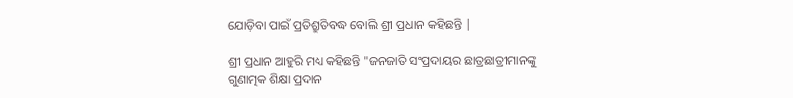ଯୋଡ଼ିବା ପାଇଁ ପ୍ରତିଶ୍ରୁତିବଦ୍ଧ ବୋଲି ଶ୍ରୀ ପ୍ରଧାନ କହିଛନ୍ତି |

ଶ୍ରୀ ପ୍ରଧାନ ଆହୁରି ମଧ୍ୟ କହିଛନ୍ତି "ଜନଜାତି ସଂପ୍ରଦାୟର ଛାତ୍ରଛାତ୍ରୀମାନଙ୍କୁ ଗୁଣାତ୍ମକ ଶିକ୍ଷା ପ୍ରଦାନ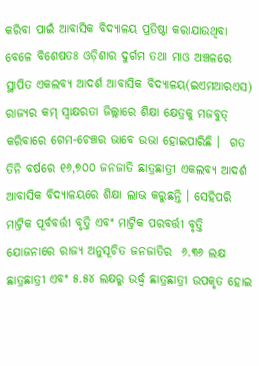କରିବା ପାଇଁ ଆବାସିକ ବିଦ୍ୟାଳୟ ପ୍ରତିଷ୍ଠା କରାଯାଉଥିବା ବେଳେ ବିଶେଷତଃ ଓଡ଼ିଶାର ଦୁର୍ଗମ ତଥା ମାଓ ଅଞ୍ଚଳରେ ସ୍ଥାପିତ ଏକଲବ୍ୟ ଆଦର୍ଶ ଆବାସିକ ବିଦ୍ୟାଳୟ(ଇଏମଆରଏସ) ରାଜ୍ୟର କମ୍ ସ୍ୱାକ୍ଷରତା ଜିଲ୍ଲାରେ ଶିକ୍ଷା କ୍ଷେତ୍ରକୁ ମଜବୁତ୍ କରିବାରେ ଗେମ-ଚେଞ୍ଚର ଭାବେ ଉଭା ହୋଇପାରିଛି ।  ଗତ ତିନି ବର୍ଷରେ ୧୬,୭୦୦ ଜନଜାତି ଛାତ୍ରଛାତ୍ରୀ ଏକଲବ୍ୟ ଆଦର୍ଶ ଆବାସିକ ବିଦ୍ୟାଳୟରେ ଶିକ୍ଷା ଲାଭ କରୁଛନ୍ତି । ସେହିପରି ମାଟ୍ରିକ ପୂର୍ବବର୍ତ୍ତୀ ବୃତ୍ତି ଏବଂ ମାଟ୍ରିକ ପରବର୍ତ୍ତୀ ବୃତ୍ତି ଯୋଜନାରେ ରାଜ୍ୟ ଅନୁସୂଚିତ ଜନଜାତିର  ୬.୩୬ ଲକ୍ଷ ଛାତ୍ରଛାତ୍ରୀ ଏବଂ ୫.୫୪ ଲକ୍ଷରୁ ଉର୍ଦ୍ଧ୍ୱ ଛାତ୍ରଛାତ୍ରୀ ଉପକୃତ ହୋଇ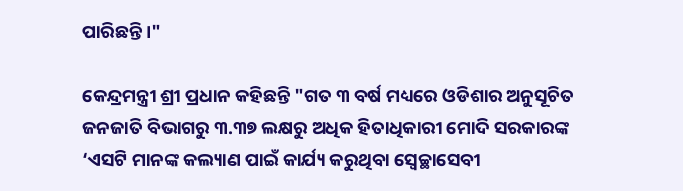ପାରିଛନ୍ତି ।"

କେନ୍ଦ୍ରମନ୍ତ୍ରୀ ଶ୍ରୀ ପ୍ରଧାନ କହିଛନ୍ତି "ଗତ ୩ ବର୍ଷ ମଧ୍ୟରେ ଓଡିଶାର ଅନୁସୂଚିତ ଜନଜାତି ବିଭାଗରୁ ୩.୩୭ ଲକ୍ଷରୁ ଅଧିକ ହିତାଧିକାରୀ ମୋଦି ସରକାରଙ୍କ ‘ଏସଟି ମାନଙ୍କ କଲ୍ୟାଣ ପାଇଁ କାର୍ଯ୍ୟ କରୁଥିବା ସ୍ୱେଚ୍ଛାସେବୀ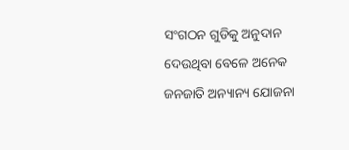ସଂଗଠନ ଗୁଡିକୁ ଅନୁଦାନ ଦେଉଥିବା ବେଳେ ଅନେକ ଜନଜାତି ଅନ୍ୟାନ୍ୟ ଯୋଜନା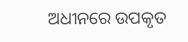ଅଧୀନରେ ଉପକୃତ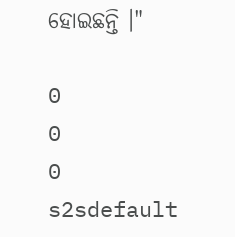ହୋଇଛନ୍ତି ।"

0
0
0
s2sdefault